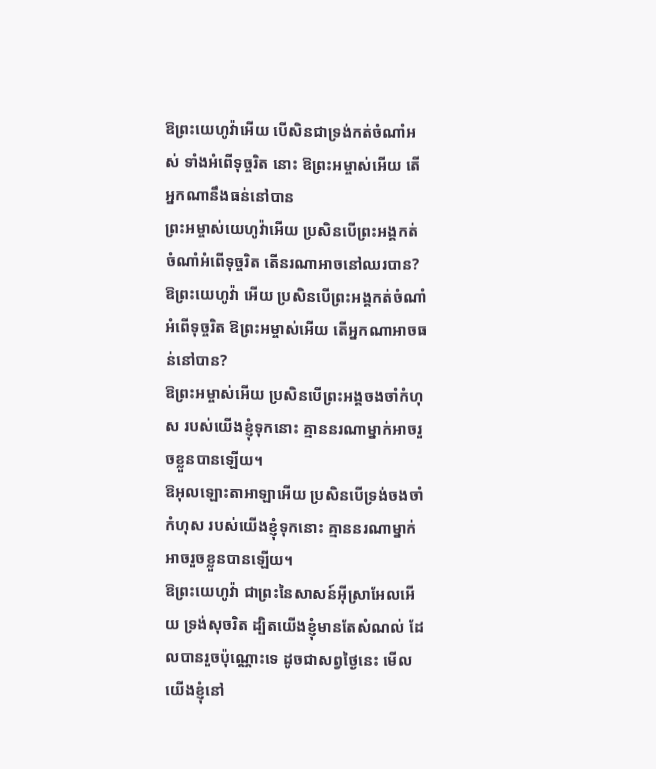ឱព្រះយេហូវ៉ាអើយ បើសិនជាទ្រង់កត់ចំណាំអស់ ទាំងអំពើទុច្ចរិត នោះ ឱព្រះអម្ចាស់អើយ តើអ្នកណានឹងធន់នៅបាន
ព្រះអម្ចាស់យេហូវ៉ាអើយ ប្រសិនបើព្រះអង្គកត់ចំណាំអំពើទុច្ចរិត តើនរណាអាចនៅឈរបាន?
ឱព្រះយេហូវ៉ា អើយ ប្រសិនបើព្រះអង្គកត់ចំណាំអំពើទុច្ចរិត ឱព្រះអម្ចាស់អើយ តើអ្នកណាអាចធន់នៅបាន?
ឱព្រះអម្ចាស់អើយ ប្រសិនបើព្រះអង្គចងចាំកំហុស របស់យើងខ្ញុំទុកនោះ គ្មាននរណាម្នាក់អាចរួចខ្លួនបានឡើយ។
ឱអុលឡោះតាអាឡាអើយ ប្រសិនបើទ្រង់ចងចាំកំហុស របស់យើងខ្ញុំទុកនោះ គ្មាននរណាម្នាក់អាចរួចខ្លួនបានឡើយ។
ឱព្រះយេហូវ៉ា ជាព្រះនៃសាសន៍អ៊ីស្រាអែលអើយ ទ្រង់សុចរិត ដ្បិតយើងខ្ញុំមានតែសំណល់ ដែលបានរួចប៉ុណ្ណោះទេ ដូចជាសព្វថ្ងៃនេះ មើល យើងខ្ញុំនៅ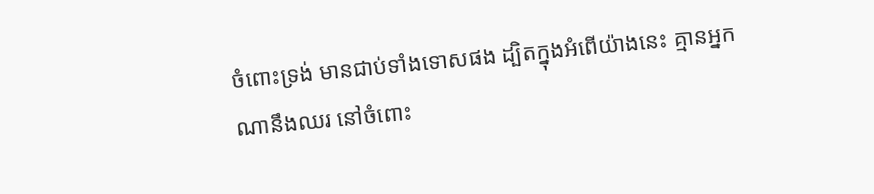ចំពោះទ្រង់ មានជាប់ទាំងទោសផង ដ្បិតក្នុងអំពើយ៉ាងនេះ គ្មានអ្នកណានឹងឈរ នៅចំពោះ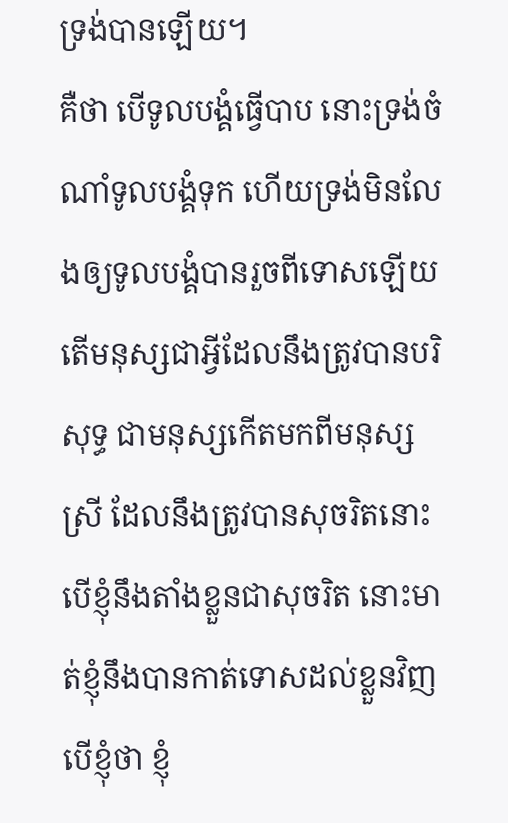ទ្រង់បានឡើយ។
គឺថា បើទូលបង្គំធ្វើបាប នោះទ្រង់ចំណាំទូលបង្គំទុក ហើយទ្រង់មិនលែងឲ្យទូលបង្គំបានរួចពីទោសឡើយ
តើមនុស្សជាអ្វីដែលនឹងត្រូវបានបរិសុទ្ធ ជាមនុស្សកើតមកពីមនុស្សស្រី ដែលនឹងត្រូវបានសុចរិតនោះ
បើខ្ញុំនឹងតាំងខ្លួនជាសុចរិត នោះមាត់ខ្ញុំនឹងបានកាត់ទោសដល់ខ្លួនវិញ បើខ្ញុំថា ខ្ញុំ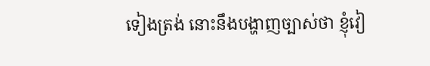ទៀងត្រង់ នោះនឹងបង្ហាញច្បាស់ថា ខ្ញុំវៀ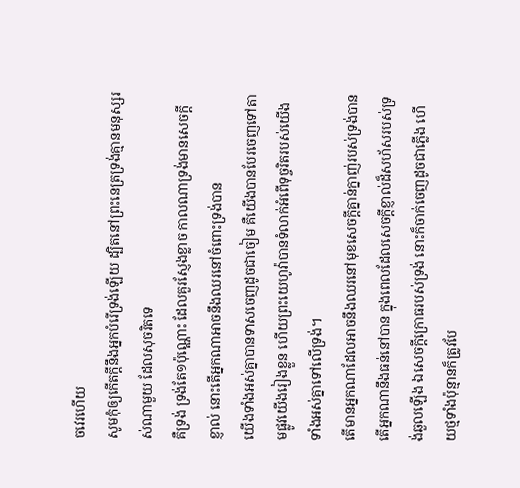ចវេរហើយ
សូមកុំឲ្យកើតក្តីនឹងអ្នកបំរើទ្រង់ឡើយ ដ្បិតនៅព្រះនេត្រទ្រង់គ្មានមនុស្សរស់ណាមួយ ដែលសុចរិតទេ
គឺទ្រង់ ទ្រង់តែ១ប៉ុណ្ណោះ ដែលគួរស្ញែងខ្លាច កាលណាទ្រង់មានសេចក្ដីខ្ញាល់ នោះតើអ្នកណាអាចនឹងឈរនៅចំពោះទ្រង់បាន
យើងទាំងអស់គ្នាបានទាសចេញដូចជាចៀម គឺយើងបានបែរចេញទៅតាមផ្លូវយើងរៀងខ្លួន ហើយព្រះយេហូវ៉ាបានទំលាក់អំពើទុច្ចរិតរបស់យើងទាំងអស់គ្នាទៅលើទ្រង់។
តើមានអ្នកណាដែលអាចនឹងឈរនៅមុខសេចក្ដីគ្នាន់ក្នាញ់របស់ទ្រង់បាន តើអ្នកណានឹងធន់នៅបាន ក្នុងពេលដែលសេចក្ដីខ្ញាល់ដ៏សហ័សរបស់ទ្រង់ឆួលឡើង ឯសេចក្ដីក្រោធរបស់ទ្រង់ នោះក៏ចាក់ចេញដូចជាភ្លើង ហើយថ្មទាំងប៉ុន្មានក៏ត្រូវបែ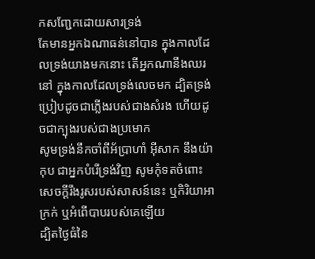កសញ្ជែកដោយសារទ្រង់
តែមានអ្នកឯណាធន់នៅបាន ក្នុងកាលដែលទ្រង់យាងមកនោះ តើអ្នកណានឹងឈរនៅ ក្នុងកាលដែលទ្រង់លេចមក ដ្បិតទ្រង់ប្រៀបដូចជាភ្លើងរបស់ជាងសំរង ហើយដូចជាក្បុងរបស់ជាងប្រមោក
សូមទ្រង់នឹកចាំពីអ័ប្រាហាំ អ៊ីសាក នឹងយ៉ាកុប ជាអ្នកបំរើទ្រង់វិញ សូមកុំទតចំពោះសេចក្ដីរឹងរូសរបស់សាសន៍នេះ ឬកិរិយាអាក្រក់ ឬអំពើបាបរបស់គេឡើយ
ដ្បិតថ្ងៃធំនៃ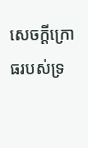សេចក្ដីក្រោធរបស់ទ្រ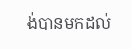ង់បានមកដល់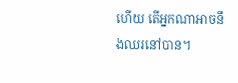ហើយ តើអ្នកណាអាចនឹងឈរនៅបាន។